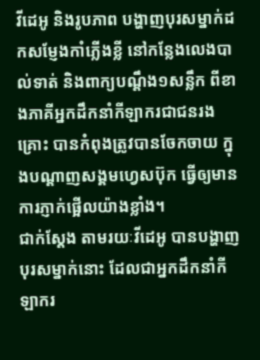វីដេអូ និងរូបភាព បង្ហាញបុរសម្នាក់ដកសម្ញែងកាំភ្លើងខ្លី នៅកន្លែងលេងបាល់ទាត់ និងពាក្យបណ្តឹង១សន្លឹក ពីខាងភាគីអ្នកដឹកនាំកីឡាករជាជនរងគ្រោះ បានកំពុងត្រូវបានចែកចាយ ក្នុងបណ្ដាញសង្គមហ្វេសប៊ុក ធ្វើឲ្យមានការភ្ញាក់ផ្អើលយ៉ាងខ្លាំង។
ជាក់ស្តែង តាមរយៈវីដេអូ បានបង្ហាញបុរសម្នាក់នោះ ដែលជាអ្នកដឹកនាំកីឡាករ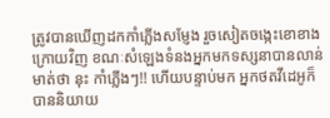ត្រូវបានឃើញដកកាំភ្លើងសម្ញែង រួចសៀតចង្កេះខោខាងក្រោយវិញ ខណៈសំឡេងទំនងអ្នកមកទស្សនាបានលាន់មាត់ថា នុះ កាំភ្លើងៗ!! ហើយបន្ទាប់មក អ្នកថតវីដេអូក៏បាននិយាយ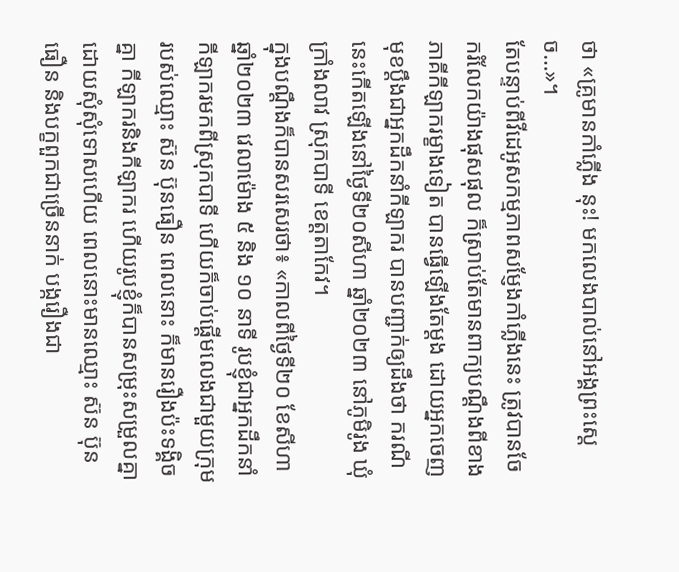ថា «គ្រូមានកាំភ្លើង នុះ! មកលេងបាល់នៅអង្គព្រះស្តេច…»។
តែបន្ទាប់ពីវីដេអូសកម្មភាពសម្ញែងកាំភ្លើងនេះ ត្រូវបានចែករំលែកយ៉ាងផុសផុល ក៏ស្រាប់តែមានពាក្យបណ្តឹងពីខាងភាគីកីឡាករម្ខាងទៀត បានធ្វើឡើងតែម្តង ដោយអ្នកចេញមុខប្តឹងជាអ្នកដឹកនាំកីឡាករ បានបញ្ជាក់ឲ្យដឹងថា ករណីនេះកើតឡើងនៅថ្ងៃទី២០សីហា ឆ្នាំ២០២៣ នៅភូមិរូង ឃុំក្រាំងលាវ ស្រុកបាទី ខេត្តតាកែវ។
ក្នុងបណ្តឹងក៏បានសរសេរថា៖ «កាលពីថ្ងៃទី២០ ខែសីហា ឆ្នាំ២០២៣ វេលាម៉ោង ៥ និង ១០ នាទី រូបខ្ញុំជាអ្នកដឹកនាំកីឡាករមកពីស្រុកបាទី ហើយក៏ចាប់ផ្តើមលេងជាមួយក្រុមរបស់ឈ្មោះ ស៊ន ប៊ុនធឿន ពេលនោះ ក៏មានរឿងប៉ះទង្គិចគ្នា កីឡាករនិងកីឡាករ ហើយរូបខ្ញុំក៏បានសម្រុះសម្រួលគ្នាដោយសុំសុំទោសហើយ ពេលនោះមានឈ្មោះ ស៊ន ប៊ុនធឿន និងបក្ខពួកជាច្រើននាក់ បង្ករឿងជា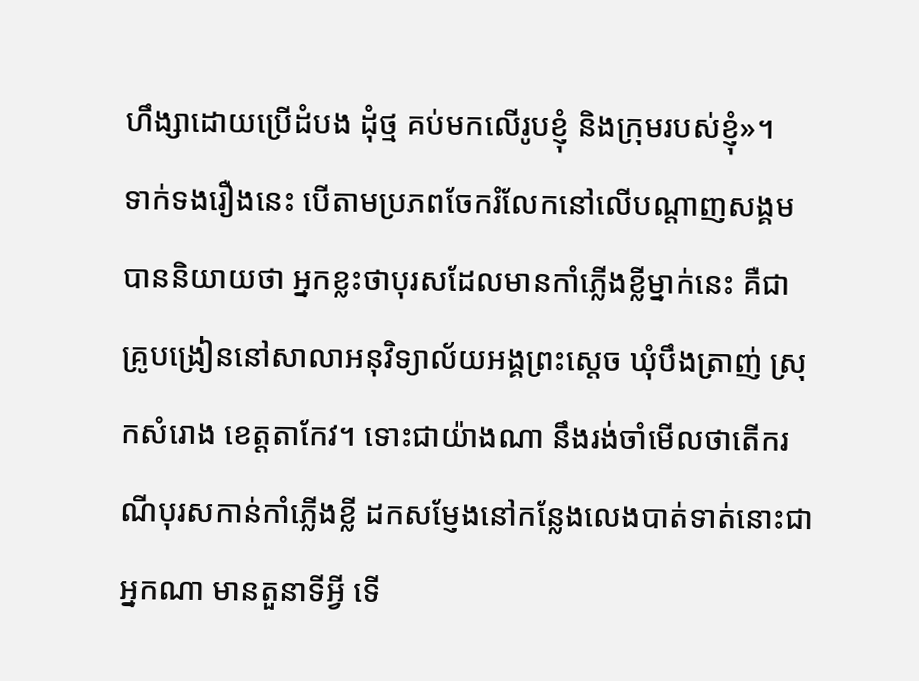ហឹង្សាដោយប្រើដំបង ដុំថ្ម គប់មកលើរូបខ្ញុំ និងក្រុមរបស់ខ្ញុំ»។
ទាក់ទងរឿងនេះ បើតាមប្រភពចែករំលែកនៅលើបណ្តាញសង្គមបាននិយាយថា អ្នកខ្លះថាបុរសដែលមានកាំភ្លើងខ្លីម្នាក់នេះ គឺជាគ្រូបង្រៀននៅសាលាអនុវិទ្យាល័យអង្គព្រះស្ដេច ឃុំបឹងត្រាញ់ ស្រុកសំរោង ខេត្តតាកែវ។ ទោះជាយ៉ាងណា នឹងរង់ចាំមើលថាតើករណីបុរសកាន់កាំភ្លើងខ្លី ដកសម្ញែងនៅកន្លែងលេងបាត់ទាត់នោះជាអ្នកណា មានតួនាទីអ្វី ទើ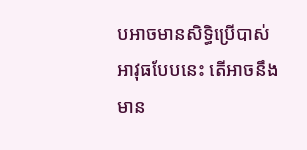បអាចមានសិទ្ធិប្រើបាស់អាវុធបែបនេះ តើអាចនឹងមាន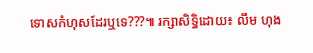ទោសកំហុសដែរឬទេ???៕ រក្សាសិទ្ធិដោយ៖ លឹម ហុង